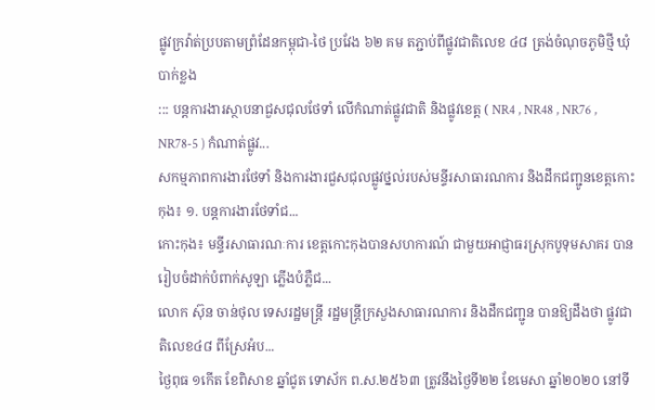ផ្លូវក្រវ៉ាត់ប្របតាមព្រំដែនកម្ពុជា-ថៃ ប្រវែង ៦២ គម តភ្ជាប់ពីផ្លូវជាតិលេខ ៤៨ ត្រង់ចំណុចភូមិថ្មី ឃុំបាក់ខ្លង
::: បន្តការងារស្ថាបនាជួសជុលថែទាំ លើកំណាត់ផ្លូវជាតិ និងផ្លូវខេត្ត ( NR4 , NR48 , NR76 , NR78-5 ) កំណាត់ផ្លូវ...
សកម្មភាពការងារថែទាំ និងការងារជួសជុលផ្លូវថ្នល់របស់មន្ទីរសាធារណការ និងដឹកជញ្ជូនខេត្តកោះកុង៖ ១. បន្តការងារថែទាំជ...
កោះកុង៖ មន្ទីរសាធារណៈការ ខេត្តកោះកុងបានសហការណ៍ ជាមួយអាជ្ញាធរស្រុកបូទុមសាគរ បានរៀបចំដាក់បំពាក់សូឡា ភ្លើងបំភ្លឺជ...
លោក ស៊ុន ចាន់ថុល ទេសរដ្ឋមន្រ្តី រដ្ឋមន្រ្តីក្រសួងសាធារណការ និងដឹកជញ្ជូន បានឱ្យដឹងថា ផ្លូវជាតិលេខ៤៨ ពីស្រែអំប...
ថ្ងៃពុធ ១កើត ខែពិសាខ ឆ្នាំជូត ទោស័ក ព.ស.២៥៦៣ ត្រូវនឹងថ្ងៃទី២២ ខែមេសា ឆ្នាំ២០២០ នៅទី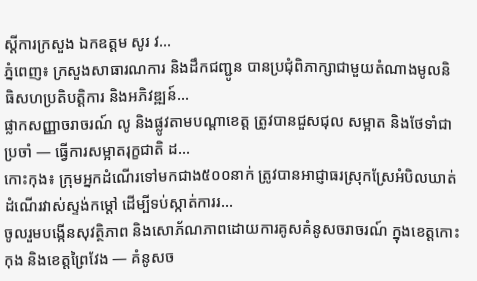ស្ដីការក្រសួង ឯកឧត្ដម សូរ វ...
ភ្នំពេញ៖ ក្រសួងសាធារណការ និងដឹកជញ្ជូន បានប្រជុំពិភាក្សាជាមួយតំណាងមូលនិធិសហប្រតិបត្តិការ និងអភិវឌ្ឍន៍...
ផ្លាកសញ្ញាចរាចរណ៍ លូ និងផ្លូវតាមបណ្តាខេត្ត ត្រូវបានជួសជុល សម្អាត និងថែទាំជាប្រចាំ — ធ្វើការសម្អាតរុក្ខជាតិ ដ...
កោះកុង៖ ក្រុមអ្នកដំណើរទៅមកជាង៥០០នាក់ ត្រូវបានអាជ្ញាធរស្រុកស្រែអំបិលឃាត់ដំណើរវាស់ស្ទង់កម្តៅ ដើម្បីទប់ស្កាត់ការរ...
ចូលរួមបង្កើនសុវត្ថិភាព និងសោភ័ណភាពដោយការគូសគំនូសចរាចរណ៍ ក្នុងខេត្តកោះកុង និងខេត្តព្រៃវែង — គំនូសច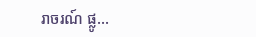រាចរណ៍ ផ្លូ...